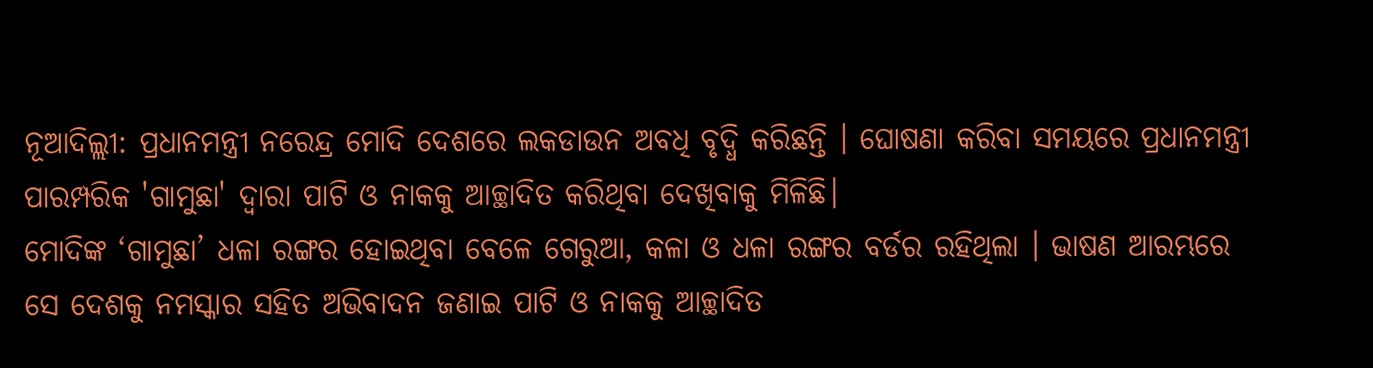ନୂଆଦିଲ୍ଲୀ: ପ୍ରଧାନମନ୍ତ୍ରୀ ନରେନ୍ଦ୍ର ମୋଦି ଦେଶରେ ଲକଡାଉନ ଅବଧି ବୃଦ୍ଧି କରିଛନ୍ତି । ଘୋଷଣା କରିବା ସମୟରେ ପ୍ରଧାନମନ୍ତ୍ରୀ ପାରମ୍ପରିକ 'ଗାମୁଛା' ଦ୍ବାରା ପାଟି ଓ ନାକକୁ ଆଚ୍ଛାଦିତ କରିଥିବା ଦେଖିବାକୁ ମିଳିଛି।
ମୋଦିଙ୍କ ‘ଗାମୁଛା’ ଧଳା ରଙ୍ଗର ହୋଇଥିବା ବେଳେ ଗେରୁଆ, କଳା ଓ ଧଳା ରଙ୍ଗର ବର୍ଡର ରହିଥିଲା । ଭାଷଣ ଆରମ୍ଭରେ ସେ ଦେଶକୁ ନମସ୍କାର ସହିତ ଅଭିବାଦନ ଜଣାଇ ପାଟି ଓ ନାକକୁ ଆଚ୍ଛାଦିତ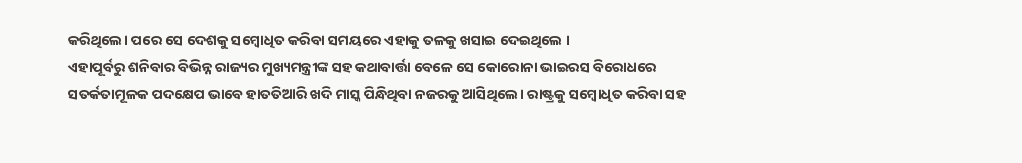କରିଥିଲେ। ପରେ ସେ ଦେଶକୁ ସମ୍ବୋଧିତ କରିବା ସମୟରେ ଏହାକୁ ତଳକୁ ଖସାଇ ଦେଇଥିଲେ ।
ଏହାପୂର୍ବରୁ ଶନିବାର ବିଭିନ୍ନ ରାଜ୍ୟର ମୁଖ୍ୟମନ୍ତ୍ରୀଙ୍କ ସହ କଥାବାର୍ତ୍ତା ବେଳେ ସେ କୋରୋନା ଭାଇରସ ବିରୋଧରେ ସତର୍କତାମୂଳକ ପଦକ୍ଷେପ ଭାବେ ହାତତିଆରି ଖଦି ମାସ୍କ ପିନ୍ଧିଥିବା ନଜରକୁ ଆସିଥିଲେ। ରାଷ୍ଟ୍ରକୁ ସମ୍ବୋଧିତ କରିବା ସହ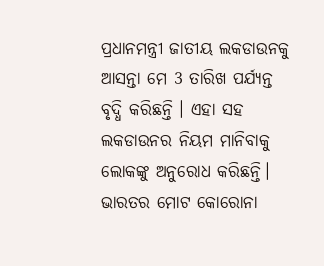ପ୍ରଧାନମନ୍ତ୍ରୀ ଜାତୀୟ ଲକଡାଉନକୁ ଆସନ୍ତା ମେ 3 ତାରିଖ ପର୍ଯ୍ୟନ୍ତ ବୃଦ୍ଧି କରିଛନ୍ତି । ଏହା ସହ ଲକଡାଉନର ନିୟମ ମାନିବାକୁ ଲୋକଙ୍କୁ ଅନୁରୋଧ କରିଛନ୍ତି।
ଭାରତର ମୋଟ କୋରୋନା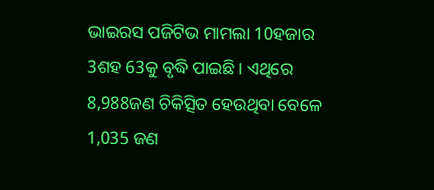ଭାଇରସ ପଜିଟିଭ ମାମଲା 10ହଜାର 3ଶହ 63କୁ ବୃଦ୍ଧି ପାଇଛି । ଏଥିରେ 8,988ଜଣ ଚିକିତ୍ସିତ ହେଉଥିବା ବେଳେ 1,035 ଜଣ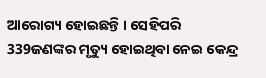ଆରୋଗ୍ୟ ହୋଇଛନ୍ତି । ସେହିପରି 339ଜଣଙ୍କର ମୃତ୍ୟୁ ହୋଇଥିବା ନେଇ କେନ୍ଦ୍ର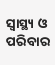ସ୍ବାସ୍ଥ୍ୟ ଓ ପରିବାର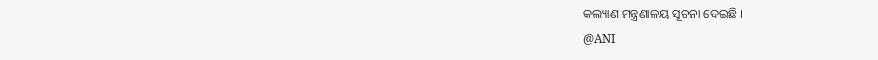କଲ୍ୟାଣ ମନ୍ତ୍ରଣାଳୟ ସୂଚନା ଦେଇଛି ।
@ANI